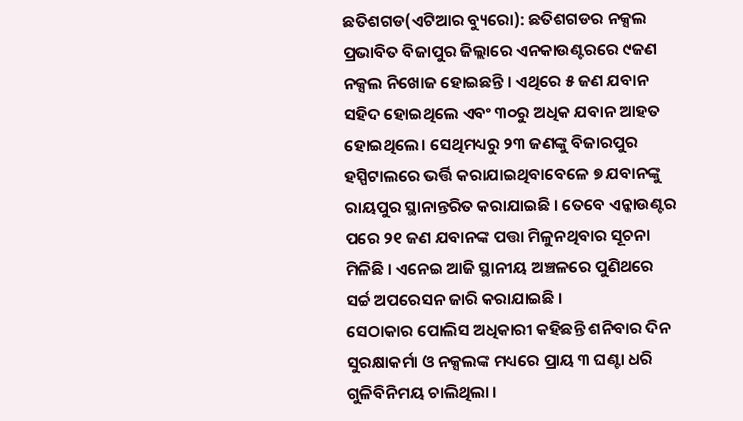ଛତିଶଗଡ(ଏଟିଆର ବ୍ୟୁରୋ): ଛତିଶଗଡର ନକ୍ସଲ ପ୍ରଭାବିତ ବିଜାପୁର ଜିଲ୍ଲାରେ ଏନକାଉଣ୍ଟରରେ ୯ଜଣ ନକ୍ସଲ ନିଖୋଜ ହୋଇଛନ୍ତି । ଏଥିରେ ୫ ଜଣ ଯବାନ ସହିଦ ହୋଇଥିଲେ ଏବଂ ୩୦ରୁ ଅଧିକ ଯବାନ ଆହତ ହୋଇଥିଲେ। ସେଥିମଧ୍ୟରୁ ୨୩ ଜଣଙ୍କୁ ବିଜାରପୁର ହସ୍ପିଟାଲରେ ଭର୍ତ୍ତି କରାଯାଇଥିବାବେଳେ ୭ ଯବାନଙ୍କୁ ରାୟପୁର ସ୍ଥାନାନ୍ତରିତ କରାଯାଇଛି । ତେବେ ଏନ୍କାଉଣ୍ଟର ପରେ ୨୧ ଜଣ ଯବାନଙ୍କ ପତ୍ତା ମିଳୁନଥିବାର ସୂଚନା ମିଳିଛି । ଏନେଇ ଆଜି ସ୍ଥାନୀୟ ଅଞ୍ଚଳରେ ପୁଣିଥରେ ସର୍ଚ୍ଚ ଅପରେସନ ଜାରି କରାଯାଇଛି ।
ସେଠାକାର ପୋଲିସ ଅଧିକାରୀ କହିଛନ୍ତି ଶନିବାର ଦିନ ସୁରକ୍ଷାକର୍ମା ଓ ନକ୍ସଲଙ୍କ ମଧ୍ୟରେ ପ୍ରାୟ ୩ ଘଣ୍ଟା ଧରି ଗୁଳିବିନିମୟ ଚାଲିଥିଲା ।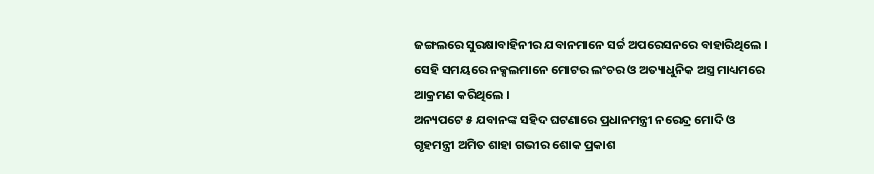ଜଙ୍ଗଲରେ ସୁରକ୍ଷାବାହିନୀର ଯବାନମାନେ ସର୍ଚ୍ଚ ଅପରେସନରେ ବାହାରିଥିଲେ । ସେହି ସମୟରେ ନକ୍ସଲମାନେ ମୋଟର ଲଂଚର ଓ ଅତ୍ୟାଧୁନିକ ଅସ୍ତ୍ର ମାଧ୍ୟମରେ ଆକ୍ରମଣ କରିଥିଲେ ।
ଅନ୍ୟପଟେ ୫ ଯବାନଙ୍କ ସହିଦ ଘଟଣାରେ ପ୍ରଧାନମନ୍ତ୍ରୀ ନରେନ୍ଦ୍ର ମୋଦି ଓ ଗୃହମନ୍ତ୍ରୀ ଅମିତ ଶାହା ଗଭୀର ଶୋକ ପ୍ରକାଶ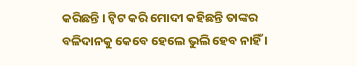କରିଛନ୍ତି । ଟ୍ୱିଟ କରି ମୋଦୀ କହିଛନ୍ତି ତାଙ୍କର ବଳିଦାନକୁ କେବେ ହେଲେ ଭୁଲି ହେବ ନାହିଁ ।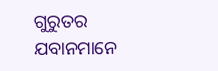ଗୁରୁତର ଯବାନମାନେ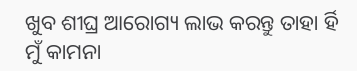ଖୁବ ଶୀଘ୍ର ଆରୋଗ୍ୟ ଲାଭ କରନ୍ତୁ ତାହା ର୍ହି ମୁଁ କାମନା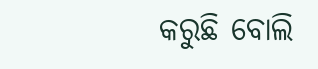କରୁଛି ବୋଲି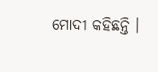ମୋଦୀ କହିଛନ୍ତି ।